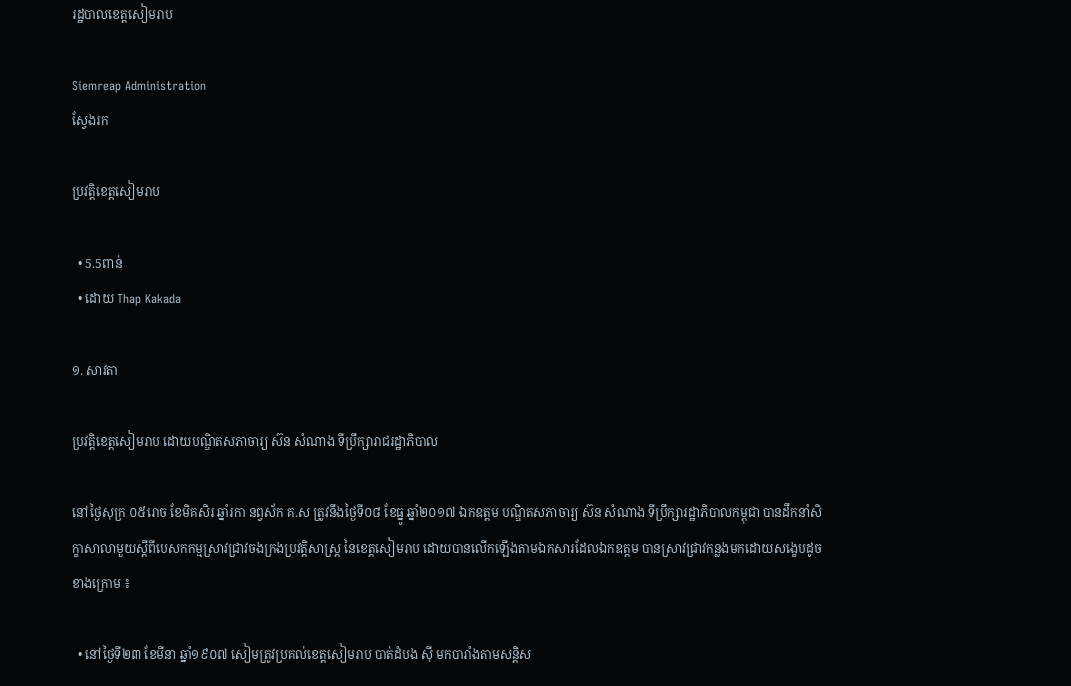រដ្ឋបាលខេត្តសៀមរាប

Siemreap Administration
ស្វែងរក

ប្រវត្តិខេត្តសៀមរាប

  • 5.5ពាន់
  • ដោយ Thap Kakada

១. សាវតា

ប្រវត្តិខេត្តសៀមរាប ដោយបណ្ឌិតសភាចារ្យ ស៊ន សំណាង ទីប្រឹក្សារាជរដ្ឋាភិបាល

នៅថ្ងៃសុក្រ ០៥រោច ខែមិគសិរ ឆ្នាំរកា នព្វស័ក គ.ស ត្រូវនឹងថ្ងៃទី០៨ ខែធ្នូ ឆ្នាំ២០១៧ ឯកឧត្តម បណ្ឌិតសភាចារ្យ ស៊ន សំណាង ទីប្រឹក្សារដ្ឋាភិបាលកម្ពុជា បានដឹកនាំសិក្ខាសាលាមួយស្ដីពីបេសកកម្មស្រាវជ្រាវចងក្រងប្រវត្តិសាស្រ្ត នៃខេត្តសៀមរាប ដោយបានលើកឡើងតាមឯកសារដែលឯកឧត្តម បានស្រាវជ្រាវកន្លងមកដោយសង្ខេបដូចខាងក្រោម ៖

  • នៅថ្ងៃទី២៣ ខែមីនា ឆ្នាំ១៩០៧ សៀមត្រូវប្រគល់ខេត្តសៀមរាប បាត់ដំបង ស៊ី មកបារាំងតាមសន្តិស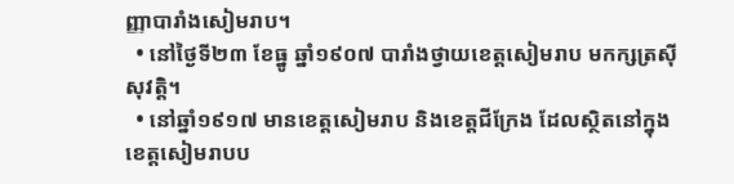ញ្ញាបារាំងសៀមរាប។
  • នៅថ្ងៃទី២៣ ខែធ្នូ ឆ្នាំ១៩០៧ បារាំងថ្វាយខេត្តសៀមរាប មកក្សត្រស៊ីសុវត្តិ។
  • នៅឆ្នាំ១៩១៧ មានខេត្តសៀមរាប និងខេត្តជីក្រែង ដែលស្ថិតនៅក្នុងខេត្តសៀមរាបប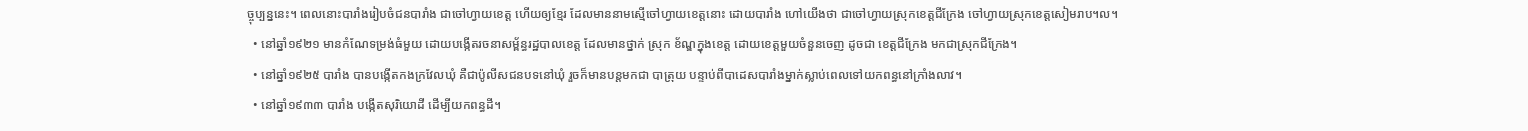ច្ចុប្បន្ននេះ។ ពេលនោះបារាំងរៀបចំជនបារាំង ជាចៅហ្វាយខេត្ត ហើយឲ្យខ្មែរ ដែលមាននាមស្មើចៅហ្វាយខេត្តនោះ ដោយបារាំង ហៅយើងថា ជាចៅហ្វាយស្រុកខេត្តជីក្រែង ចៅហ្វាយស្រុកខេត្តសៀមរាប។ល។
  • នៅឆ្នាំ១៩២១ មានកំណែទម្រង់ធំមួយ ដោយបង្កើតរចនាសម្ព័ន្ធរដ្ឋបាលខេត្ត ដែលមានថ្នាក់ ស្រុក ខ័ណ្ឌក្នុងខេត្ត ដោយខេត្តមួយចំនួនចេញ ដូចជា ខេត្តជីក្រែង មកជាស្រុកជីក្រែង។
  • នៅឆ្នាំ១៩២៥ បារាំង បានបង្កើតកងក្រវែលឃុំ គឺជាប៉ូលីសជនបទនៅឃុំ រួចក៏មានបន្តមកជា បាត្រុយ បន្ទាប់ពីបាដេសបារាំងម្នាក់ស្លាប់ពេលទៅយកពន្ធនៅក្រាំងលាវ។
  • នៅឆ្នាំ១៩៣៣ បារាំង បង្កើតសុរិយោដី ដើម្បីយកពន្ធដី។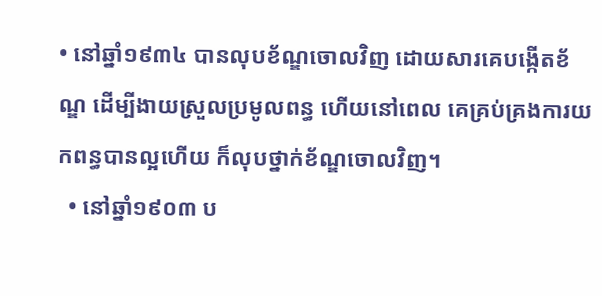• នៅឆ្នាំ១៩៣៤ បានលុបខ័ណ្ឌចោលវិញ ដោយសារគេបង្កើតខ័ណ្ឌ ដើម្បីងាយស្រួលប្រមូលពន្ធ ហើយនៅពេល គេគ្រប់គ្រងការយកពន្ធបានល្អហើយ ក៏លុបថ្នាក់ខ័ណ្ឌចោលវិញ។
  • នៅឆ្នាំ១៩០៣ ប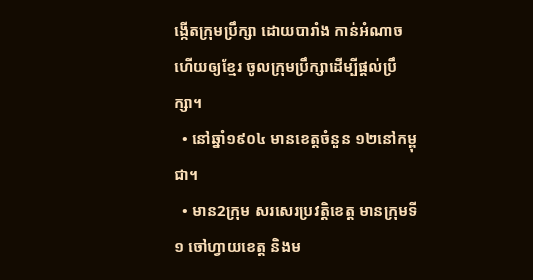ង្កើតក្រុមប្រឹក្សា ដោយបារាំង កាន់អំណាច ហើយឲ្យខ្មែរ ចូលក្រុមប្រឹក្សាដើម្បីផ្តល់ប្រឹក្សា។
  • នៅឆ្នាំ១៩០៤ មានខេត្តចំនួន ១២នៅកម្ពុជា។
  • មាន2ក្រុម សរសេរប្រវត្តិខេត្ត មានក្រុមទី១ ចៅហ្វាយខេត្ត និងម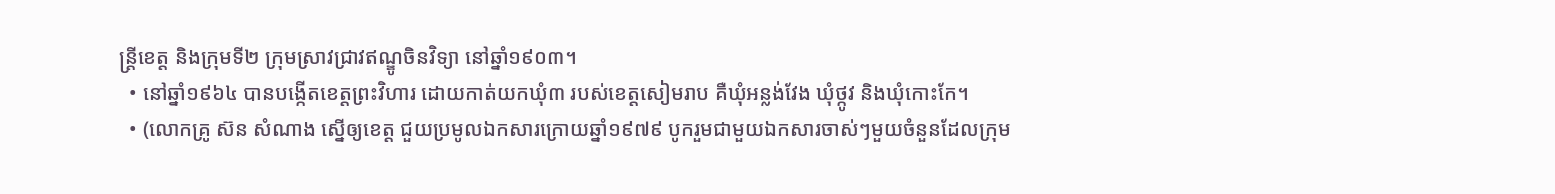ន្ត្រីខេត្ត និងក្រុមទី២ ក្រុមស្រាវជ្រាវឥណ្ឌូចិនវិទ្យា នៅឆ្នាំ១៩០៣។
  • នៅឆ្នាំ១៩៦៤ បានបង្កើតខេត្តព្រះវិហារ ដោយកាត់យកឃុំ៣ របស់ខេត្តសៀមរាប គឺឃុំអន្លង់វែង ឃុំថ្កូវ និងឃុំកោះកែ។
  • (លោកគ្រូ ស៊ន សំណាង ស្នើឲ្យខេត្ត ជួយប្រមូលឯកសារក្រោយឆ្នាំ១៩៧៩ បូករួមជាមួយឯកសារចាស់ៗមួយចំនួនដែលក្រុម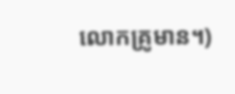លោកគ្រូមាន។)